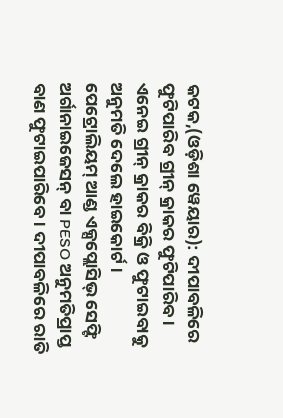କଟକ,(ଓଡ଼ିଶା ୱେୟାର): ଦୀପାବଳିରେ ଫୁଟିପାରିବ ଗ୍ରୀନ୍ କ୍ରାକର ଫୁଟିପାରିବ । ଏନେଇ ଗ୍ରୀନ୍ କ୍ରାକର ବିକ୍ରି ଓ ଫୁଟାଇବାକୁ ଅନୁମତି ଦେଲେ ହାଇକୋର୍ଟ । ପେଟ୍ରୋଲିୟମ୍ ଆଣ୍ଡ ଏକ୍ସପ୍ଲୋସିଭ୍ ସେଫ୍ଟି ଅର୍ଗାନାଇଜେସନ୍ ବା PESO ଅନୁମତିପ୍ରାପ୍ତ ବାଣ ଫୁଟାଇପାରିବେ । ଦୀପାବଳିରେ ରାତି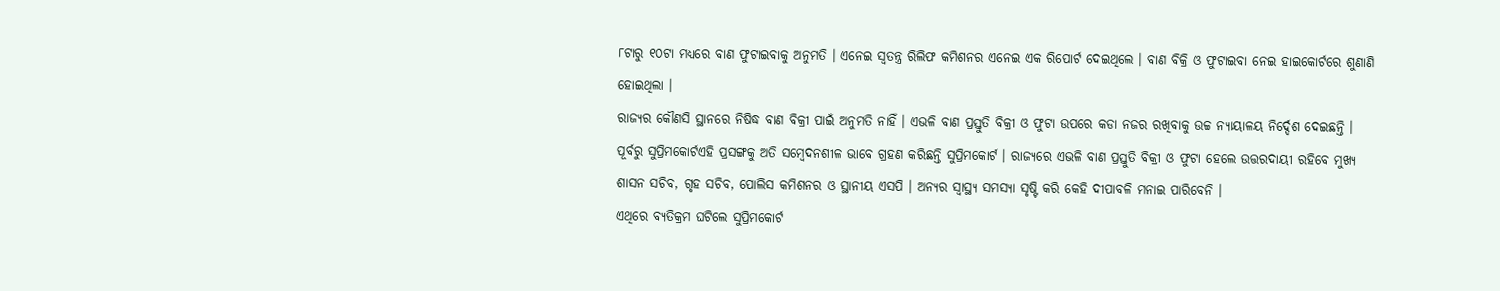୮ଟାରୁ ୧୦ଟା ମଧ୍ୟରେ ବାଣ ଫୁଟାଇବାକୁ ଅନୁମତି । ଏନେଇ ସ୍ୱତନ୍ତ୍ର ରିଲିଫ କମିଶନର ଏନେଇ ଏକ ରିପୋର୍ଟ ଦେଇଥିଲେ । ବାଣ ବିକ୍ରି ଓ ଫୁଟାଇବା ନେଇ ହାଇକୋର୍ଟରେ ଶୁଣାଣି ହୋଇଥିଲା ।
ରାଜ୍ୟର କୌଣସି ସ୍ଥାନରେ ନିଷିଦ୍ଧ ବାଣ ବିକ୍ରୀ ପାଇଁ ଅନୁମତି ନାହିଁ । ଏଭଳି ବାଣ ପ୍ରସ୍ତୁତି ବିକ୍ରୀ ଓ ଫୁଟା ଉପରେ କଡା ନଜର ରଖିବାକୁ ଉଚ୍ଚ ନ୍ୟାୟାଳୟ ନିର୍ଦ୍ଦେଶ ଦେଇଛନ୍ତି । ପୂର୍ବରୁ ସୁପ୍ରିମକୋର୍ଟଏହି ପ୍ରସଙ୍ଗକୁ ଅତି ସମ୍ବେଦନଶୀଳ ଭାବେ ଗ୍ରହଣ କରିଛନ୍ତି ସୁପ୍ରିମକୋର୍ଟ । ରାଜ୍ୟରେ ଏଭଳି ବାଣ ପ୍ରସ୍ତୁତି ବିକ୍ରୀ ଓ ଫୁଟା ହେଲେ ଉତ୍ତରଦାୟୀ ରହିବେ ମୁଖ୍ୟ ଶାସନ ସଚିବ, ଗୃହ ସଚିବ, ପୋଲିସ କମିଶନର ଓ ସ୍ଥାନୀୟ ଏସପି । ଅନ୍ୟର ସ୍ୱାସ୍ଥ୍ୟ ସମସ୍ୟା ସୃଷ୍ଟି କରି କେହି ଦୀପାବଳି ମନାଇ ପାରିବେନି ।
ଏଥିରେ ବ୍ୟତିକ୍ରମ ଘଟିଲେ ସୁପ୍ରିମକୋର୍ଟ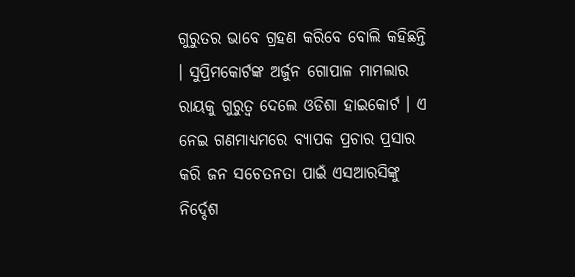ଗୁରୁତର ଭାବେ ଗ୍ରହଣ କରିବେ ବୋଲି କହିଛନ୍ତି । ସୁପ୍ରିମକୋର୍ଟଙ୍କ ଅର୍ଜୁନ ଗୋପାଳ ମାମଲାର ରାୟକୁ ଗୁରୁତ୍ୱ ଦେଲେ ଓଡିଶା ହାଇକୋର୍ଟ । ଏ ନେଇ ଗଣମାଧ୍ୟମରେ ବ୍ୟାପକ ପ୍ରଚାର ପ୍ରସାର କରି ଜନ ସଚେତନତା ପାଇଁ ଏସଆରସିଙ୍କୁ ନିର୍ଦ୍ଦେଶ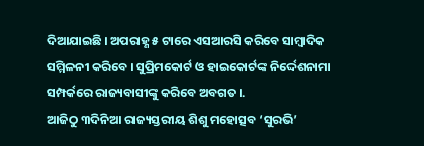ଦିଆଯାଇଛି । ଅପରାହ୍ଣ ୫ ଟାରେ ଏସଆରସି କରିବେ ସାମ୍ବାଦିକ ସମ୍ମିଳନୀ କରିବେ । ସୁପ୍ରିମକୋର୍ଟ ଓ ହାଇକୋର୍ଟଙ୍କ ନିର୍ଦ୍ଦେଶନାମା ସମ୍ପର୍କରେ ରାଜ୍ୟବାସୀଙ୍କୁ କରିବେ ଅବଗତ ।.
ଆଜିଠୁ ୩ଦିନିଆ ରାଜ୍ୟସ୍ତରୀୟ ଶିଶୁ ମହୋତ୍ସବ ‘ସୁରଭି’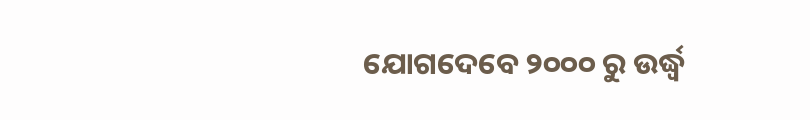ଯୋଗଦେବେ ୨୦୦୦ ରୁ ଉର୍ଦ୍ଧ୍ଵ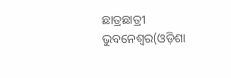ଛାତ୍ରଛାତ୍ରୀ ଭୁବନେଶ୍ୱର(ଓଡ଼ିଶା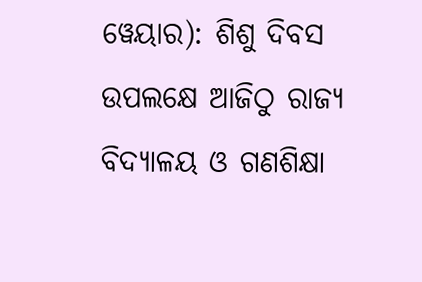ୱେୟାର): ଶିଶୁ ଦିବସ ଉପଲକ୍ଷେ ଆଜିଠୁ ରାଜ୍ୟ ବିଦ୍ୟାଳୟ ଓ ଗଣଶିକ୍ଷା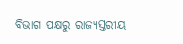ବିଭାଗ ପକ୍ଷରୁ ରାଜ୍ୟସ୍ତରୀୟ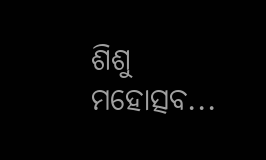ଶିଶୁ ମହୋତ୍ସବ...